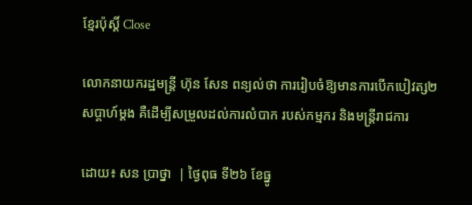ខ្មែរប៉ុស្ដិ៍ Close

លោកនាយករដ្ឋមន្ត្រី ហ៊ុន សែន ពន្យល់ថា ការរៀបចំឱ្យមានការបើកបៀវត្ស២សប្តាហ៍ម្តង គឺដើម្បីសម្រួលដល់ការលំបាក របស់កម្មករ និងមន្ត្រីរាជការ

ដោយ៖ សន ប្រាថ្នា  | ថ្ងៃពុធ ទី២៦ ខែធ្នូ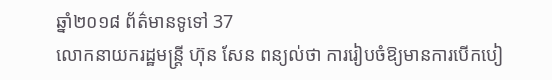ឆ្នាំ២០១៨ ព័ត៌មានទូទៅ 37
លោកនាយករដ្ឋមន្ត្រី ហ៊ុន សែន ពន្យល់ថា ការរៀបចំឱ្យមានការបើកបៀ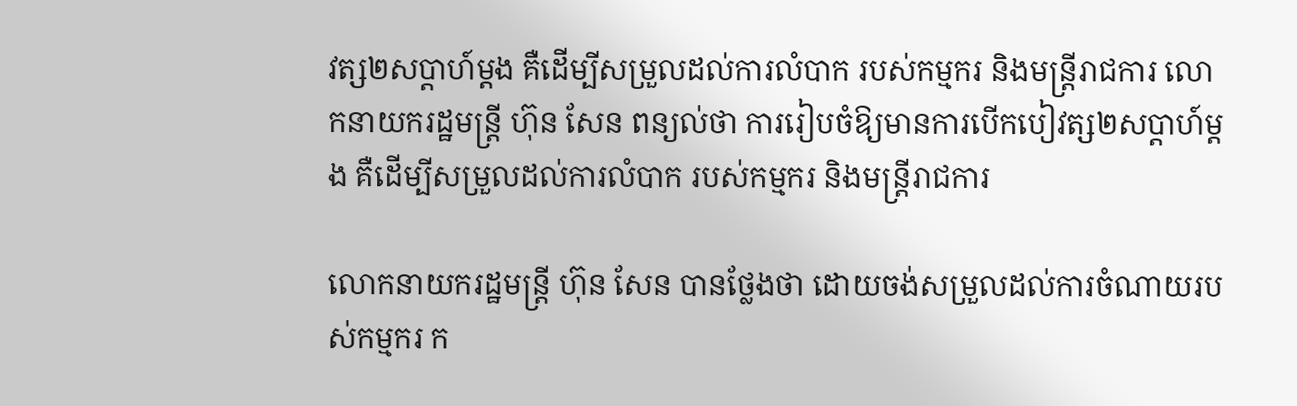វត្ស២សប្តាហ៍ម្តង គឺដើម្បីសម្រួលដល់ការលំបាក របស់កម្មករ និងមន្ត្រីរាជការ លោកនាយករដ្ឋមន្ត្រី ហ៊ុន សែន ពន្យល់ថា ការរៀបចំឱ្យមានការបើកបៀវត្ស២សប្តាហ៍ម្តង គឺដើម្បីសម្រួលដល់ការលំបាក របស់កម្មករ និងមន្ត្រីរាជការ

លោកនាយករដ្ឋមន្រ្តី ហ៊ុន សែន បានថ្លែងថា ដោយចង់សម្រួលដល់ការចំណាយរបស់កម្មករ ក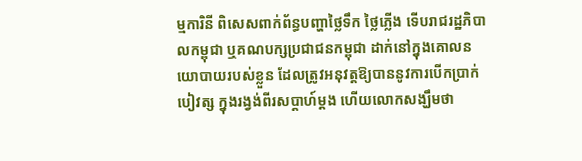ម្មការិនី ពិសេសពាក់ព័ន្ធបញ្ហាថ្លៃទឹក ថ្លៃភ្លើង ទើបរាជរដ្ឋភិបាលកម្ពុជា ឬគណបក្សប្រជាជនកម្ពុជា ដាក់នៅក្នុងគោលនយោបាយរបស់ខ្លួន ដែលត្រូវអនុវត្តឱ្យបាននូវការបើកប្រាក់បៀវត្ស ក្នុងរង្វង់ពីរសប្តាហ៍ម្តង ហើយលោកសង្ឃឹមថា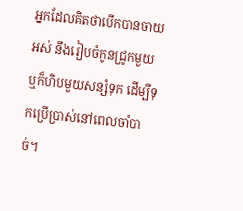អ្នកដែលគិតថាបើកបានចាយអស់ នឹងរៀបចំកូនជ្រូកមួយ ឬក៏ហិបមួយសន្សំទុក ដើម្បីទុកប្រើប្រាស់នៅពេលចាំបាច់។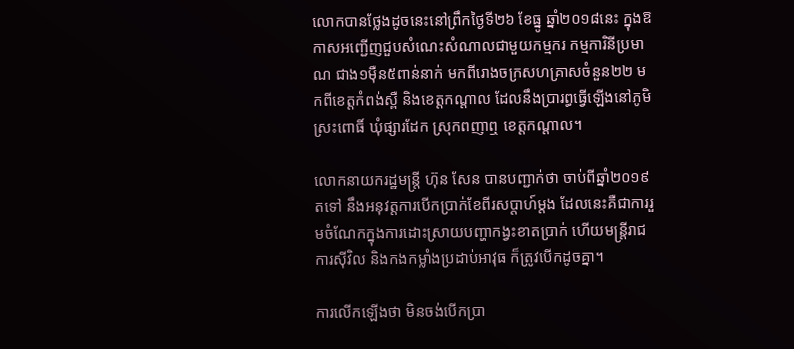លោកបានថ្លែងដូចនេះនៅព្រឹកថ្ងៃទី២៦ ខែធ្នូ ឆ្នាំ២០១៨នេះ ក្នុងឱកាសអញ្ជើញជួបសំណេះសំណាលជាមួយកម្មករ កម្មការិនីប្រមាណ ជាង១ម៉ឺន៥ពាន់នាក់ មកពីរោងចក្រសហគ្រាសចំនួន២២ មកពីខេត្តកំពង់ស្ពឺ និងខេត្តកណ្តាល ដែលនឹងប្រារព្ធធ្វើឡើងនៅភូមិស្រះពោធិ៍ ឃុំផ្សារដែក ស្រុកពញាឮ ខេត្តកណ្តាល។

លោកនាយករដ្ឋមន្រ្តី ហ៊ុន សែន បានបញ្ជាក់ថា ចាប់ពីឆ្នាំ២០១៩តទៅ នឹងអនុវត្តការបើកប្រាក់ខែពីរសប្តាហ៍ម្តង ដែលនេះគឺជាការរួមចំណែកក្នុងការដោះស្រាយបញ្ហាកង្វះខាតប្រាក់ ហើយមន្រ្តីរាជការស៊ីវិល និងកងកម្លាំងប្រដាប់អាវុធ ក៏ត្រូវបើកដូចគ្នា។

ការលើកឡើងថា មិនចង់បើកប្រា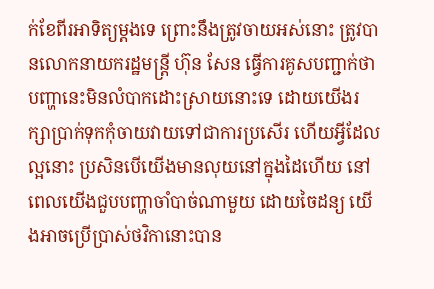ក់ខែពីរអាទិត្យម្តងទេ ព្រោះនឹងត្រូវចាយអស់នោះ ត្រូវបានលោកនាយករដ្ឋមន្រ្តី ហ៊ុន សែន ធ្វើការគូសបញ្ជាក់ថា បញ្ហានេះមិនលំបាកដោះស្រាយនោះទេ ដោយយើងរក្សាប្រាក់ទុកកុំចាយវាយទៅជាការប្រសើរ ហើយអ្វីដែលល្អនោះ ប្រសិនបើយើងមានលុយនៅក្នុងដៃហើយ នៅពេលយើងជួបបញ្ហាចាំបាច់ណាមួយ ដោយចៃដន្យ យើងអាចប្រើប្រាស់ថវិកានោះបាន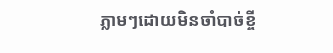ភ្លាមៗដោយមិនចាំបាច់ខ្ចី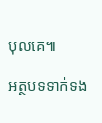បុលគេ៕

អត្ថបទទាក់ទង